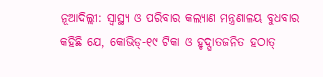ନୂଆଦିଲ୍ଲୀ: ସ୍ୱାସ୍ଥ୍ୟ ଓ ପରିବାର କଲ୍ୟାଣ ମନ୍ତ୍ରଣାଳୟ ବୁଧବାର କହିଛି ଯେ, କୋଭିଡ୍-୧୯ ଟିକା ଓ ହୃଦ୍ଘାତଜନିତ ହଠାତ୍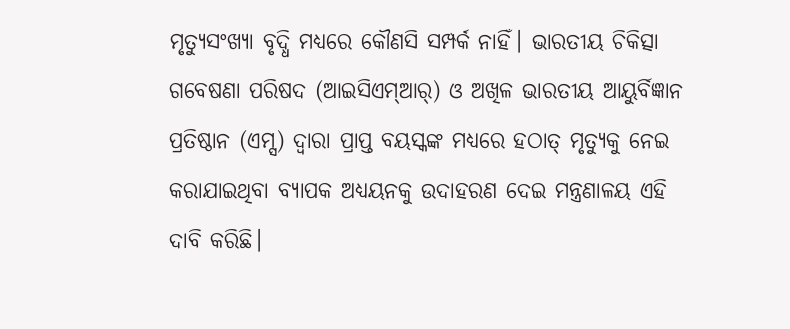ମୃତ୍ୟୁସଂଖ୍ୟା ବୃଦ୍ଧି ମଧ୍ୟରେ କୌଣସି ସମ୍ପର୍କ ନାହିଁ। ଭାରତୀୟ ଚିକିତ୍ସା ଗବେଷଣା ପରିଷଦ (ଆଇସିଏମ୍ଆର୍) ଓ ଅଖିଳ ଭାରତୀୟ ଆୟୁର୍ବିଜ୍ଞାନ ପ୍ରତିଷ୍ଠାନ (ଏମ୍ସ) ଦ୍ୱାରା ପ୍ରାପ୍ତ ବୟସ୍କଙ୍କ ମଧ୍ୟରେ ହଠାତ୍ ମୃତ୍ୟୁକୁ ନେଇ କରାଯାଇଥିବା ବ୍ୟାପକ ଅଧ୍ୟୟନକୁ ଉଦାହରଣ ଦେଇ ମନ୍ତ୍ରଣାଳୟ ଏହି ଦାବି କରିଛି।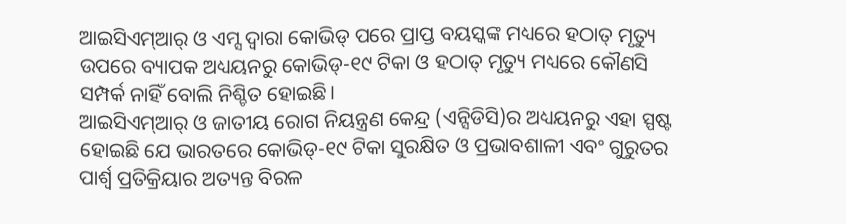ଆଇସିଏମ୍ଆର୍ ଓ ଏମ୍ସ ଦ୍ୱାରା କୋଭିଡ୍ ପରେ ପ୍ରାପ୍ତ ବୟସ୍କଙ୍କ ମଧ୍ୟରେ ହଠାତ୍ ମୃତ୍ୟୁ ଉପରେ ବ୍ୟାପକ ଅଧ୍ୟୟନରୁ କୋଭିଡ୍-୧୯ ଟିକା ଓ ହଠାତ୍ ମୃତ୍ୟୁ ମଧ୍ୟରେ କୌଣସି ସମ୍ପର୍କ ନାହିଁ ବୋଲି ନିଶ୍ଚିତ ହୋଇଛି।
ଆଇସିଏମ୍ଆର୍ ଓ ଜାତୀୟ ରୋଗ ନିୟନ୍ତ୍ରଣ କେନ୍ଦ୍ର (ଏନ୍ସିଡିସି)ର ଅଧ୍ୟୟନରୁ ଏହା ସ୍ପଷ୍ଟ ହୋଇଛି ଯେ ଭାରତରେ କୋଭିଡ୍-୧୯ ଟିକା ସୁରକ୍ଷିତ ଓ ପ୍ରଭାବଶାଳୀ ଏବଂ ଗୁରୁତର ପାର୍ଶ୍ୱ ପ୍ରତିକ୍ରିୟାର ଅତ୍ୟନ୍ତ ବିରଳ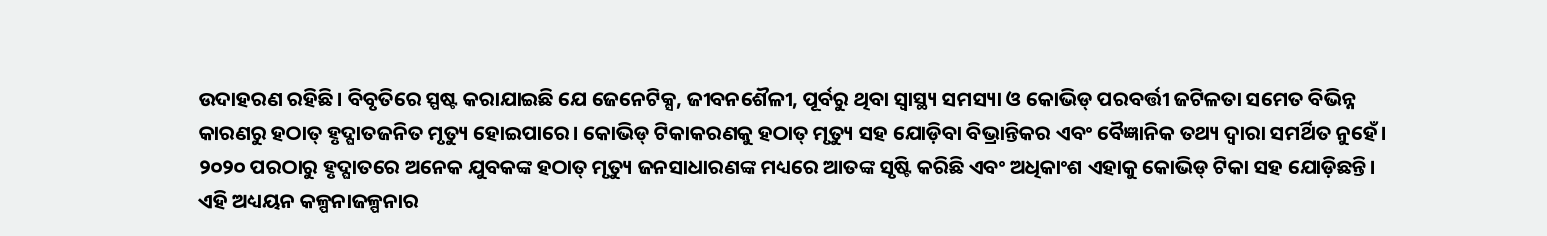ଉଦାହରଣ ରହିଛି। ବିବୃତିରେ ସ୍ପଷ୍ଟ କରାଯାଇଛି ଯେ ଜେନେଟିକ୍ସ, ଜୀବନଶୈଳୀ, ପୂର୍ବରୁ ଥିବା ସ୍ବାସ୍ଥ୍ୟ ସମସ୍ୟା ଓ କୋଭିଡ୍ ପରବର୍ତ୍ତୀ ଜଟିଳତା ସମେତ ବିଭିନ୍ନ କାରଣରୁ ହଠାତ୍ ହୃଦ୍ଘାତଜନିତ ମୃତ୍ୟୁ ହୋଇପାରେ। କୋଭିଡ୍ ଟିକାକରଣକୁ ହଠାତ୍ ମୃତ୍ୟୁ ସହ ଯୋଡ଼ିବା ବିଭ୍ରାନ୍ତିକର ଏବଂ ବୈଜ୍ଞାନିକ ତଥ୍ୟ ଦ୍ୱାରା ସମର୍ଥିତ ନୁହେଁ। ୨୦୨୦ ପରଠାରୁ ହୃଦ୍ଘାତରେ ଅନେକ ଯୁବକଙ୍କ ହଠାତ୍ ମୃତ୍ୟୁ ଜନସାଧାରଣଙ୍କ ମଧ୍ୟରେ ଆତଙ୍କ ସୃଷ୍ଟି କରିଛି ଏବଂ ଅଧିକାଂଶ ଏହାକୁ କୋଭିଡ୍ ଟିକା ସହ ଯୋଡ଼ିଛନ୍ତି। ଏହି ଅଧ୍ୟୟନ କଳ୍ପନାଜଳ୍ପନାର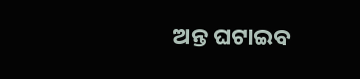ଅନ୍ତ ଘଟାଇବ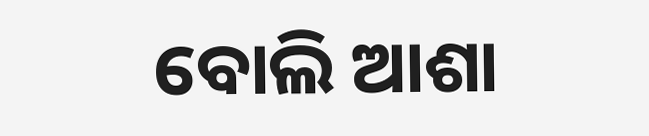ବୋଲି ଆଶା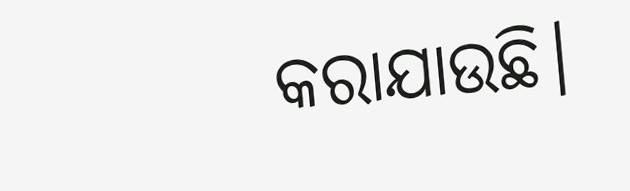କରାଯାଉଛି।